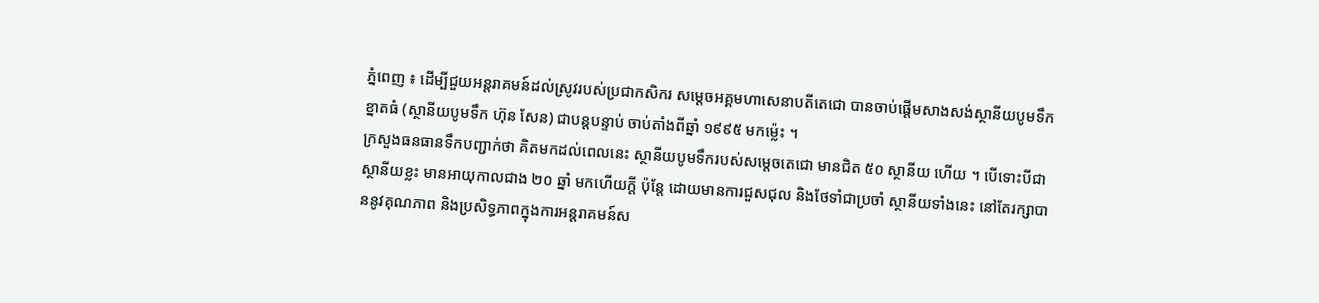ភ្នំពេញ ៖ ដើម្បីជួយអន្តរាគមន៍ដល់ស្រូវរបស់ប្រជាកសិករ សម្តេចអគ្គមហាសេនាបតីតេជោ បានចាប់ផ្តើមសាងសង់ស្ថានីយបូមទឹកខ្នាតធំ (ស្ថានីយបូមទឹក ហ៊ុន សែន) ជាបន្តបន្ទាប់ ចាប់តាំងពីឆ្នាំ ១៩៩៥ មកម្ល៉េះ ។
ក្រសួងធនធានទឹកបញ្ជាក់ថា គិតមកដល់ពេលនេះ ស្ថានីយបូមទឹករបស់សម្តេចតេជោ មានជិត ៥០ ស្ថានីយ ហើយ ។ បើទោះបីជាស្ថានីយខ្លះ មានអាយុកាលជាង ២០ ឆ្នាំ មកហើយក្តី ប៉ុន្តែ ដោយមានការជួសជុល និងថែទាំជាប្រចាំ ស្ថានីយទាំងនេះ នៅតែរក្សាបាននូវគុណភាព និងប្រសិទ្ធភាពក្នុងការអន្តរាគមន៍ស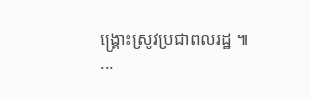ង្គ្រោះស្រូវប្រជាពលរដ្ឋ ៕
...